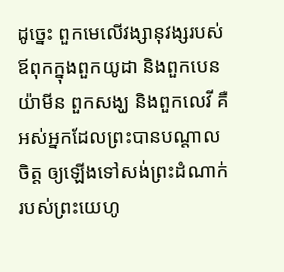ដូច្នេះ ពួកមេលើវង្សានុវង្សរបស់ឪពុកក្នុងពួកយូដា និងពួកបេនយ៉ាមីន ពួកសង្ឃ និងពួកលេវី គឺអស់អ្នកដែលព្រះបានបណ្ដាលចិត្ត ឲ្យឡើងទៅសង់ព្រះដំណាក់របស់ព្រះយេហូ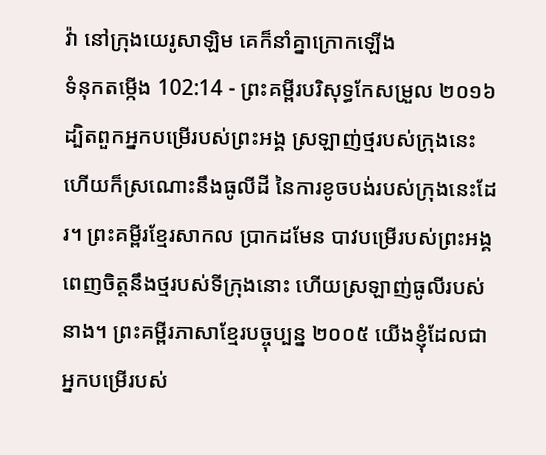វ៉ា នៅក្រុងយេរូសាឡិម គេក៏នាំគ្នាក្រោកឡើង
ទំនុកតម្កើង 102:14 - ព្រះគម្ពីរបរិសុទ្ធកែសម្រួល ២០១៦ ដ្បិតពួកអ្នកបម្រើរបស់ព្រះអង្គ ស្រឡាញ់ថ្មរបស់ក្រុងនេះ ហើយក៏ស្រណោះនឹងធូលីដី នៃការខូចបង់របស់ក្រុងនេះដែរ។ ព្រះគម្ពីរខ្មែរសាកល ប្រាកដមែន បាវបម្រើរបស់ព្រះអង្គពេញចិត្តនឹងថ្មរបស់ទីក្រុងនោះ ហើយស្រឡាញ់ធូលីរបស់នាង។ ព្រះគម្ពីរភាសាខ្មែរបច្ចុប្បន្ន ២០០៥ យើងខ្ញុំដែលជាអ្នកបម្រើរបស់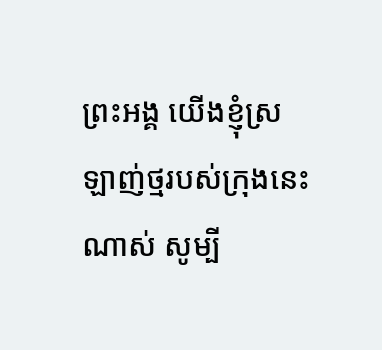ព្រះអង្គ យើងខ្ញុំស្រឡាញ់ថ្មរបស់ក្រុងនេះណាស់ សូម្បី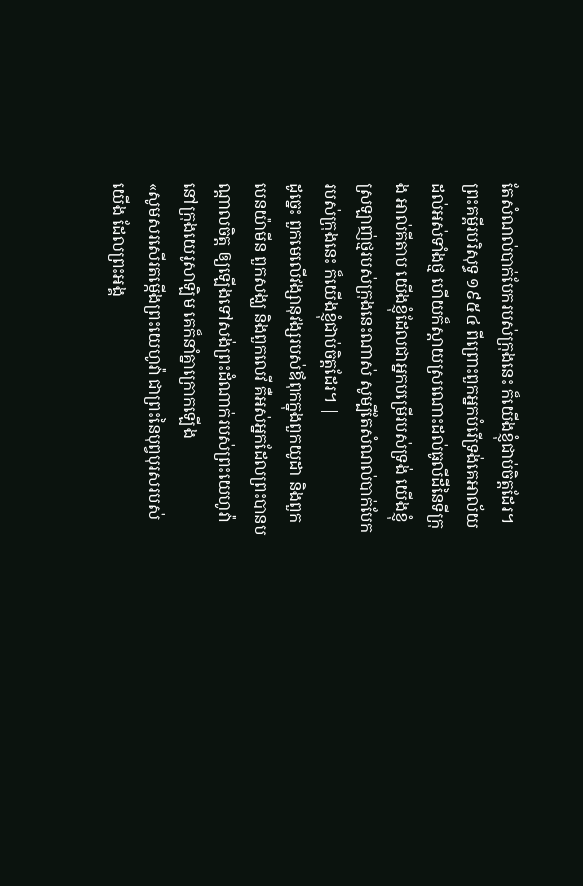តែសំណល់បាក់បែករបស់ក្រុងនេះ ក៏យើងខ្ញុំជាប់ចិត្តដែរ។ ព្រះគម្ពីរបរិសុទ្ធ ១៩៥៤ ពីព្រោះពួកអ្នកបំរើទ្រង់គេអាល័យដល់អស់ទាំងថ្ម ហើយក៏ស្តាយស្រណោះដល់ធូលីដីនៃទីក្រុង អាល់គីតាប យើងខ្ញុំដែលជាអ្នកបម្រើរបស់ទ្រង់ យើងខ្ញុំស្រឡាញ់ថ្មរបស់ក្រុងនេះណាស់ សូម្បីតែសំណល់បាក់បែករបស់ក្រុងនេះ ក៏យើងខ្ញុំជាប់ចិត្តដែរ។ |
ដូច្នេះ ពួកមេលើវង្សានុវង្សរបស់ឪពុកក្នុងពួកយូដា និងពួកបេនយ៉ាមីន ពួកសង្ឃ និងពួកលេវី គឺអស់អ្នកដែលព្រះបានបណ្ដាលចិត្ត ឲ្យឡើងទៅសង់ព្រះដំណាក់របស់ព្រះយេហូវ៉ា នៅក្រុងយេរូសាឡិម គេក៏នាំគ្នាក្រោកឡើង
«សូមសរសើរតម្កើងព្រះយេហូវ៉ា ជាព្រះនៃបុព្វបុរសរបស់យើង ដែលព្រះអង្គ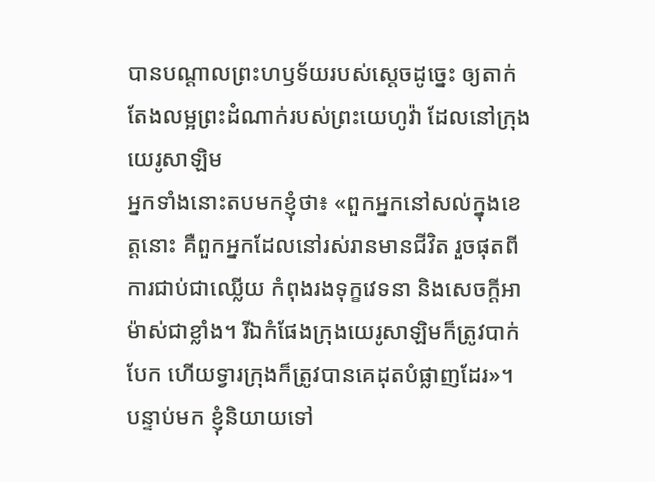បានបណ្ដាលព្រះហឫទ័យរបស់ស្តេចដូច្នេះ ឲ្យតាក់តែងលម្អព្រះដំណាក់របស់ព្រះយេហូវ៉ា ដែលនៅក្រុងយេរូសាឡិម
អ្នកទាំងនោះតបមកខ្ញុំថា៖ «ពួកអ្នកនៅសល់ក្នុងខេត្តនោះ គឺពួកអ្នកដែលនៅរស់រានមានជីវិត រួចផុតពីការជាប់ជាឈ្លើយ កំពុងរងទុក្ខវេទនា និងសេចក្ដីអាម៉ាស់ជាខ្លាំង។ រីឯកំផែងក្រុងយេរូសាឡិមក៏ត្រូវបាក់បែក ហើយទ្វារក្រុងក៏ត្រូវបានគេដុតបំផ្លាញដែរ»។
បន្ទាប់មក ខ្ញុំនិយាយទៅ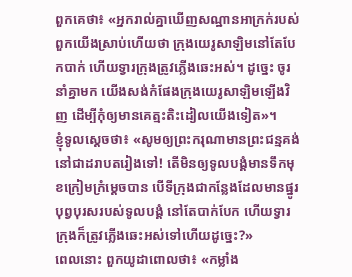ពួកគេថា៖ «អ្នករាល់គ្នាឃើញសណ្ឋានអាក្រក់របស់ពួកយើងស្រាប់ហើយថា ក្រុងយេរូសាឡិមនៅតែបែកបាក់ ហើយទ្វារក្រុងត្រូវភ្លើងឆេះអស់។ ដូច្នេះ ចូរនាំគ្នាមក យើងសង់កំផែងក្រុងយេរូសាឡិមឡើងវិញ ដើម្បីកុំឲ្យមានគេត្មះតិះដៀលយើងទៀត»។
ខ្ញុំទូលស្តេចថា៖ «សូមឲ្យព្រះករុណាមានព្រះជន្មគង់នៅជាដរាបតរៀងទៅ! តើមិនឲ្យទូលបង្គំមានទឹកមុខក្រៀមក្រំម្ដេចបាន បើទីក្រុងជាកន្លែងដែលមានផ្នូរបុព្វបុរសរបស់ទូលបង្គំ នៅតែបាក់បែក ហើយទ្វារក្រុងក៏ត្រូវភ្លើងឆេះអស់ទៅហើយដូច្នេះ?»
ពេលនោះ ពួកយូដាពោលថា៖ «កម្លាំង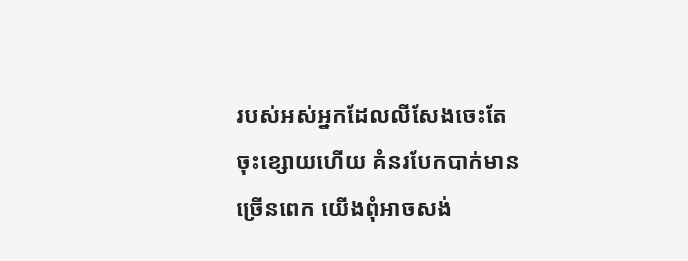របស់អស់អ្នកដែលលីសែងចេះតែចុះខ្សោយហើយ គំនរបែកបាក់មានច្រើនពេក យើងពុំអាចសង់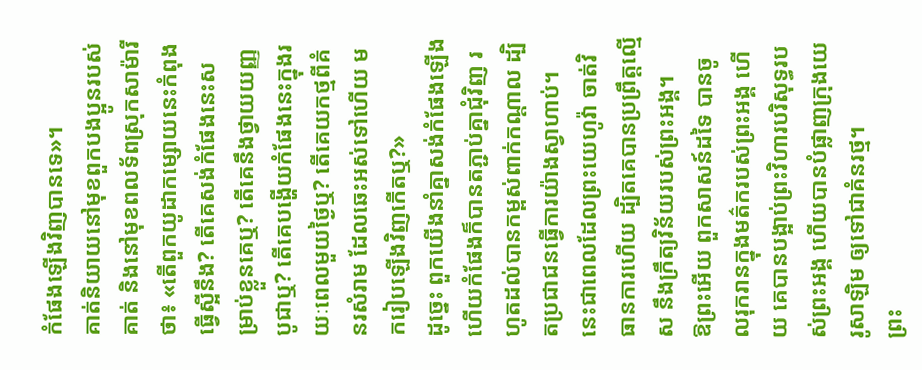កំផែងឡើងវិញបានទេ»។
គាត់និយាយនៅមុខពួកបងប្អូនរបស់គាត់ និងនៅមុខពលទ័ពស្រុកសាម៉ារីថា៖ «តើពួកយូដាកម្សោយនេះកំពុងធ្វើស្អីនឹង? តើគេសង់កំផែងនេះសម្រាប់ខ្លួនគេឬ? តើគេនឹងថ្វាយយញ្ញបូជាឬ? តើគេបង្ហើយកំផែងនេះក្នុងរយៈពេលមួយថ្ងៃឬ? តើគេយកថ្មពីគំនរសំរាម ដែលឆេះអស់ទៅហើយ មករៀបឡើងវិញកើតឬ?»
ដូច្នេះ ពួកយើងនាំគ្នាសង់កំផែងឡើង ហើយកំផែងក៏បានតភ្ជាប់គ្នាជុំវិញ រហូតដល់បានកម្ពស់ពាក់កណ្ដាល ដ្បិតប្រជាជនធ្វើការយ៉ាងស្វាហាប់។
នេះជាពេលដែលព្រះយេហូវ៉ា ចាត់វិធានការហើយ ដ្បិតគេបានប្រព្រឹត្តល្មើស នឹងក្រឹត្យវិន័យរបស់ព្រះអង្គ។
ឱព្រះអើយ ពួកសាសន៍ដទៃ បានចូលរុករានក្នុងមត៌ករបស់ព្រះអង្គ ហើយ គេបានបង្អាប់ព្រះវិហារបរិសុទ្ធរបស់ព្រះអង្គ ហើយបានបំផ្លាញក្រុងយេរូសាឡិម ឲ្យទៅជាគំនរថ្ម។
ព្រះ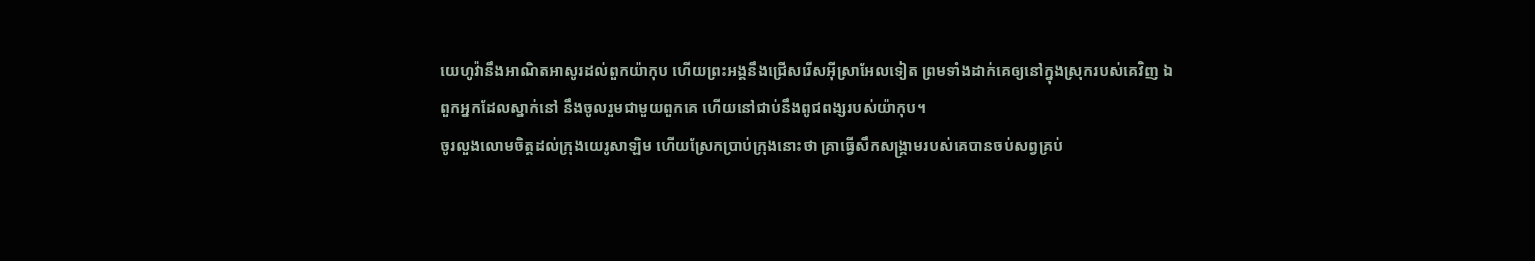យេហូវ៉ានឹងអាណិតអាសូរដល់ពួកយ៉ាកុប ហើយព្រះអង្គនឹងជ្រើសរើសអ៊ីស្រាអែលទៀត ព្រមទាំងដាក់គេឲ្យនៅក្នុងស្រុករបស់គេវិញ ឯពួកអ្នកដែលស្នាក់នៅ នឹងចូលរួមជាមួយពួកគេ ហើយនៅជាប់នឹងពូជពង្សរបស់យ៉ាកុប។
ចូរលួងលោមចិត្តដល់ក្រុងយេរូសាឡិម ហើយស្រែកប្រាប់ក្រុងនោះថា គ្រាធ្វើសឹកសង្គ្រាមរបស់គេបានចប់សព្វគ្រប់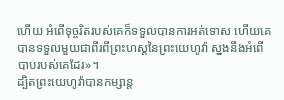ហើយ អំពើទុច្ចរិតរបស់គេក៏ទទួលបានការអត់ទោស ហើយគេបានទទួលមួយជាពីរពីព្រះហស្តនៃព្រះយេហូវ៉ា ស្នងនឹងអំពើបាបរបស់គេដែរ»។
ដ្បិតព្រះយេហូវ៉ាបានកម្សាន្ត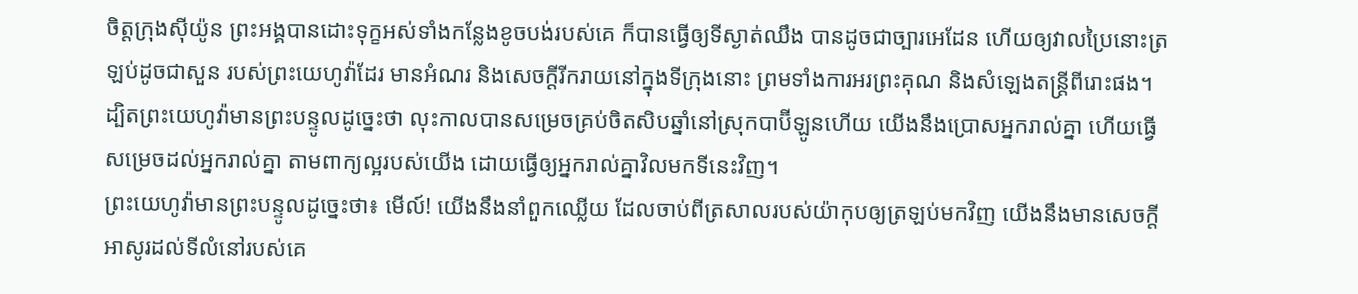ចិត្តក្រុងស៊ីយ៉ូន ព្រះអង្គបានដោះទុក្ខអស់ទាំងកន្លែងខូចបង់របស់គេ ក៏បានធ្វើឲ្យទីស្ងាត់ឈឹង បានដូចជាច្បារអេដែន ហើយឲ្យវាលប្រៃនោះត្រឡប់ដូចជាសួន របស់ព្រះយេហូវ៉ាដែរ មានអំណរ និងសេចក្ដីរីករាយនៅក្នុងទីក្រុងនោះ ព្រមទាំងការអរព្រះគុណ និងសំឡេងតន្ត្រីពីរោះផង។
ដ្បិតព្រះយេហូវ៉ាមានព្រះបន្ទូលដូច្នេះថា លុះកាលបានសម្រេចគ្រប់ចិតសិបឆ្នាំនៅស្រុកបាប៊ីឡូនហើយ យើងនឹងប្រោសអ្នករាល់គ្នា ហើយធ្វើសម្រេចដល់អ្នករាល់គ្នា តាមពាក្យល្អរបស់យើង ដោយធ្វើឲ្យអ្នករាល់គ្នាវិលមកទីនេះវិញ។
ព្រះយេហូវ៉ាមានព្រះបន្ទូលដូច្នេះថា៖ មើល៍! យើងនឹងនាំពួកឈ្លើយ ដែលចាប់ពីត្រសាលរបស់យ៉ាកុបឲ្យត្រឡប់មកវិញ យើងនឹងមានសេចក្ដីអាសូរដល់ទីលំនៅរបស់គេ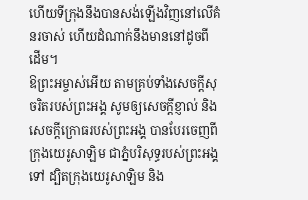ហើយទីក្រុងនឹងបានសង់ឡើងវិញនៅលើគំនរចាស់ ហើយដំណាក់នឹងមាននៅដូចពីដើម។
ឱព្រះអម្ចាស់អើយ តាមគ្រប់ទាំងសេចក្ដីសុចរិតរបស់ព្រះអង្គ សូមឲ្យសេចក្ដីខ្ញាល់ និងសេចក្ដីក្រោធរបស់ព្រះអង្គ បានបែរចេញពីក្រុងយេរូសាឡិម ជាភ្នំបរិសុទ្ធរបស់ព្រះអង្គទៅ ដ្បិតក្រុងយេរូសាឡិម និង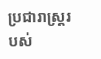ប្រជារាស្ត្ររបស់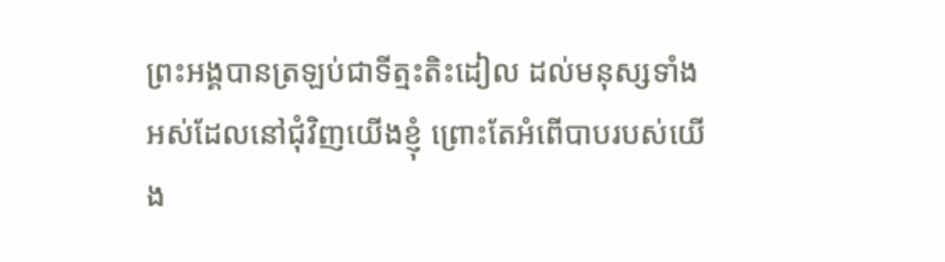ព្រះអង្គបានត្រឡប់ជាទីត្មះតិះដៀល ដល់មនុស្សទាំងអស់ដែលនៅជុំវិញយើងខ្ញុំ ព្រោះតែអំពើបាបរបស់យើង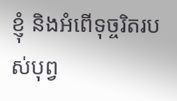ខ្ញុំ និងអំពើទុច្ចរិតរបស់បុព្វ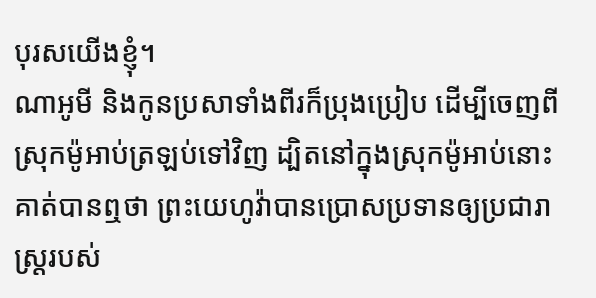បុរសយើងខ្ញុំ។
ណាអូមី និងកូនប្រសាទាំងពីរក៏ប្រុងប្រៀប ដើម្បីចេញពីស្រុកម៉ូអាប់ត្រឡប់ទៅវិញ ដ្បិតនៅក្នុងស្រុកម៉ូអាប់នោះ គាត់បានឮថា ព្រះយេហូវ៉ាបានប្រោសប្រទានឲ្យប្រជារាស្ត្ររបស់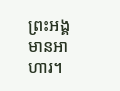ព្រះអង្គមានអាហារ។